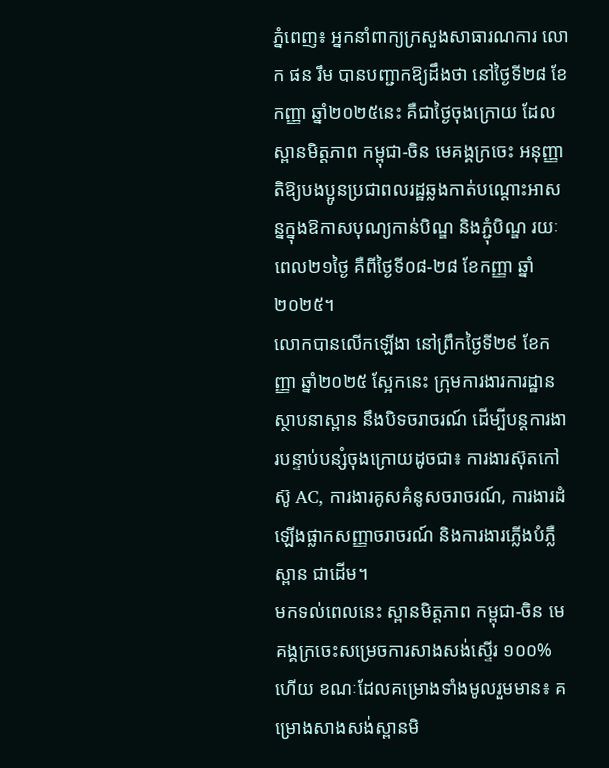ភ្នំពេញ៖ អ្នកនាំពាក្យក្រសួងសាធារណការ លោក ផន រឹម បានបញ្ជាកឱ្យដឹងថា នៅថ្ងៃទី២៨ ខែកញ្ញា ឆ្នាំ២០២៥នេះ គឺជាថ្ងៃចុងក្រោយ ដែលស្ពានមិត្តភាព កម្ពុជា-ចិន មេគង្គក្រចេះ អនុញ្ញាតិឱ្យបងប្អូនប្រជាពលរដ្ឋឆ្លងកាត់បណ្តោះអាសន្នក្នុងឱកាសបុណ្យកាន់បិណ្ឌ និងភ្ជុំបិណ្ឌ រយៈពេល២១ថ្ងៃ គឺពីថ្ងៃទី០៨-២៨ ខែកញ្ញា ឆ្នាំ២០២៥។
លោកបានលើកឡើងា នៅព្រឹកថ្ងៃទី២៩ ខែកញ្ញា ឆ្នាំ២០២៥ ស្អែកនេះ ក្រុមការងារការដ្ឋានស្ថាបនាស្ពាន នឹងបិទចរាចរណ៍ ដើម្បីបន្តការងារបន្ទាប់បន្សំចុងក្រោយដូចជា៖ ការងារស៊ុតកៅស៊ូ AC, ការងារគូសគំនូសចរាចរណ៍, ការងារដំឡើងផ្លាកសញ្ញាចរាចរណ៍ និងការងារភ្លើងបំភ្លឺស្ពាន ជាដើម។
មកទល់ពេលនេះ ស្ពានមិត្តភាព កម្ពុជា-ចិន មេគង្គក្រចេះសម្រេចការសាងសង់ស្ទើរ ១០០% ហើយ ខណៈដែលគម្រោងទាំងមូលរួមមាន៖ គម្រោងសាងសង់ស្ពានមិ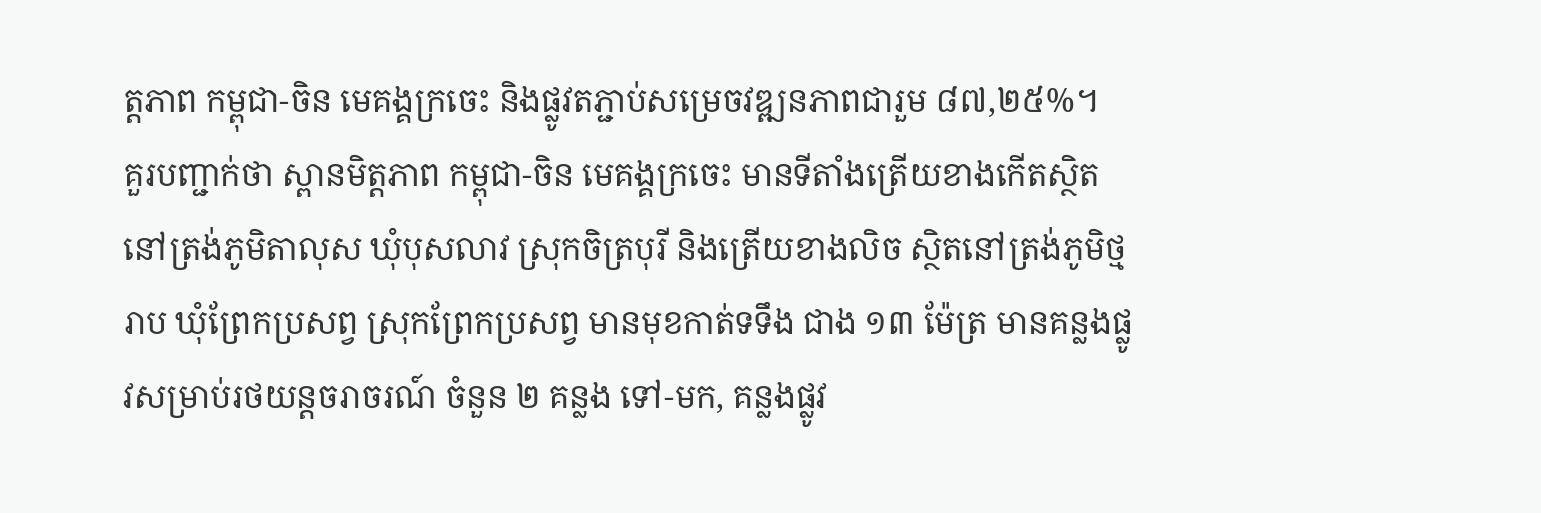ត្តភាព កម្ពុជា-ចិន មេគង្គក្រចេះ និងផ្លូវតភ្ជាប់សម្រេចវឌ្ឍនភាពជារួម ៨៧,២៥%។
គួរបញ្ជាក់ថា ស្ពានមិត្តភាព កម្ពុជា-ចិន មេគង្គក្រចេះ មានទីតាំងត្រើយខាងកើតស្ថិតនៅត្រង់ភូមិតាលុស ឃុំបុសលាវ ស្រុកចិត្របុរី និងត្រើយខាងលិច ស្ថិតនៅត្រង់ភូមិថ្មរាប ឃុំព្រែកប្រសព្វ ស្រុកព្រែកប្រសព្វ មានមុខកាត់ទទឹង ជាង ១៣ ម៉ែត្រ មានគន្លងផ្លូវសម្រាប់រថយន្តចរាចរណ៍ ចំនួន ២ គន្លង ទៅ-មក, គន្លងផ្លូវ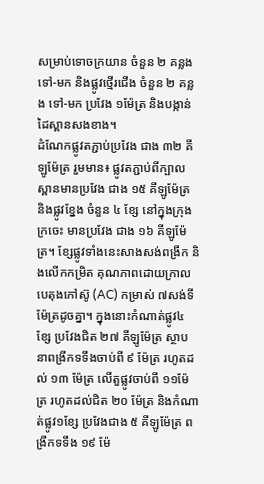សម្រាប់ទោចក្រយាន ចំនួន ២ គន្លង ទៅ-មក និងផ្លូវថ្មើរជើង ចំនួន ២ គន្លង ទៅ-មក ប្រវែង ១ម៉ែត្រ និងបង្កាន់ដៃស្ពានសងខាង។
ដំណែកផ្លូវតភ្ជាប់ប្រវែង ជាង ៣២ គីឡូម៉ែត្រ រួមមាន៖ ផ្លូវតភ្ជាប់ពីក្បាល ស្ពានមានប្រវែង ជាង ១៥ គីឡូម៉ែត្រ និងផ្លូវខ្នែង ចំនួន ៤ ខ្សែ នៅក្នុងក្រុងក្រចេះ មានប្រវែង ជាង ១៦ គីឡូម៉ែត្រ។ ខ្សែផ្លូវទាំងនេះសាងសង់ពង្រីក និងលើកកម្រិត គុណភាពដោយក្រាលបេតុងកៅស៊ូ (AC) កម្រាស់ ៧សង់ទីម៉ែត្រដូចគ្នា។ ក្នុងនោះកំណាត់ផ្លូវ៤ខ្សែ ប្រវែងជិត ២៧ គីឡូម៉ែត្រ ស្ថាបនាពង្រីកទទឹងចាប់ពី ៩ ម៉ែត្រ រហូតដល់ ១៣ ម៉ែត្រ លើតួផ្លូវចាប់ពី ១១ម៉ែត្រ រហូតដល់ជិត ២០ ម៉ែត្រ និងកំណាត់ផ្លូវ១ខ្សែ ប្រវែងជាង ៥ គីឡូម៉ែត្រ ពង្រីកទទឹង ១៩ ម៉ែ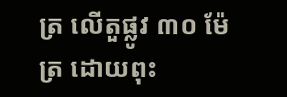ត្រ លើតួផ្លូវ ៣០ ម៉ែត្រ ដោយពុះ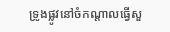ទ្រូងផ្លូវនៅចំកណ្តាលធ្វើសួ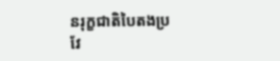នរុក្ខជាតិបៃតងប្រវែ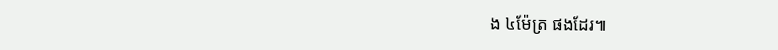ង ៤ម៉ែត្រ ផងដែរ៕